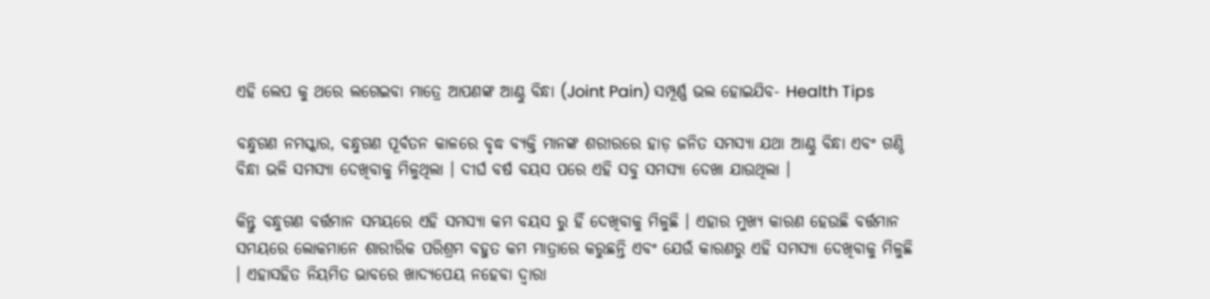ଏହି ଲେପ କୁ ଥରେ ଲଗେଇବା ମାତ୍ରେ ଆପଣଙ୍କ ଆଣ୍ଠୁ ବିନ୍ଧା (Joint Pain) ସମ୍ପୂର୍ଣ୍ଣ ଭଲ ହୋଇଯିବ- Health Tips

ବନ୍ଧୁଗଣ ନମସ୍କାର, ବନ୍ଧୁଗଣ ପୂର୍ବତନ କାଳରେ ବୃଦ୍ଧ ବ୍ୟକ୍ତି ମାନଙ୍କ ଶରୀରରେ ହାଡ଼ ଜନିତ ସମସ୍ୟା ଯଥା ଆଣ୍ଠୁ ବିନ୍ଧା ଏବଂ ଗଣ୍ଠି ବିନ୍ଧା ଭଳି ସମସ୍ୟା ଦେଖିବାକୁ ମିଳୁଥିଲା । ଦୀର୍ଘ ବର୍ଷ ବୟସ ପରେ ଏହି ସବୁ ସମସ୍ୟା ଦେଖା ଯାଉଥିଲା ।

କିନ୍ତୁ ବନ୍ଧୁଗଣ ବର୍ତ୍ତମାନ ସମୟରେ ଏହି ସମସ୍ୟା କମ ବୟସ ରୁ ହିଁ ଦେଖିବାକୁ ମିଳୁଛି । ଏହାର ମୁଖ୍ୟ କାରଣ ହେଉଛି ବର୍ତ୍ତମାନ ସମୟରେ ଲୋକମାନେ ଶାରୀରିକ ପରିଶ୍ରମ ବହୁତ କମ ମାତ୍ରାରେ କରୁଛନ୍ତି ଏବଂ ଯେଉଁ କାରଣରୁ ଏହି ସମସ୍ୟା ଦେଖିବାକୁ ମିଳୁଛି । ଏହାସହିତ ନିୟମିତ ଭାବରେ ଖାଦ୍ୟପେୟ ନହେବା ଦ୍ୱାରା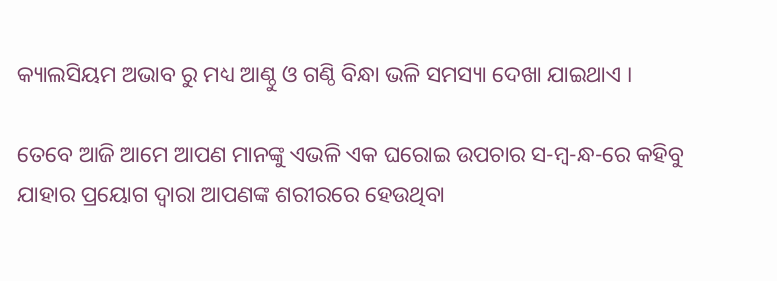କ୍ୟାଲସିୟମ ଅଭାବ ରୁ ମଧ୍ୟ ଆଣ୍ଠୁ ଓ ଗଣ୍ଠି ବିନ୍ଧା ଭଳି ସମସ୍ୟା ଦେଖା ଯାଇଥାଏ ।

ତେବେ ଆଜି ଆମେ ଆପଣ ମାନଙ୍କୁ ଏଭଳି ଏକ ଘରୋଇ ଉପଚାର ସ-ମ୍ବ-ନ୍ଧ-ରେ କହିବୁ ଯାହାର ପ୍ରୟୋଗ ଦ୍ଵାରା ଆପଣଙ୍କ ଶରୀରରେ ହେଉଥିବା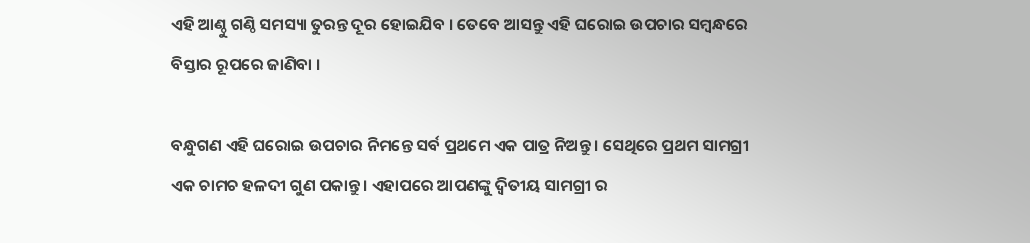ଏହି ଆଣ୍ଠୁ ଗଣ୍ଠି ସମସ୍ୟା ତୁରନ୍ତ ଦୂର ହୋଇଯିବ । ତେବେ ଆସନ୍ତୁ ଏହି ଘରୋଇ ଉପଚାର ସମ୍ବନ୍ଧରେ ବିସ୍ତାର ରୂପରେ ଜାଣିବା ।

ବନ୍ଧୁଗଣ ଏହି ଘରୋଇ ଉପଚାର ନିମନ୍ତେ ସର୍ବ ପ୍ରଥମେ ଏକ ପାତ୍ର ନିଅନ୍ତୁ । ସେଥିରେ ପ୍ରଥମ ସାମଗ୍ରୀ ଏକ ଚାମଚ ହଳଦୀ ଗୁଣ ପକାନ୍ତୁ । ଏହାପରେ ଆପଣଙ୍କୁ ଦ୍ଵିତୀୟ ସାମଗ୍ରୀ ର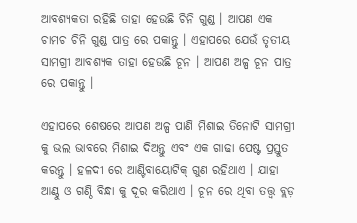ଆବଶ୍ୟକତା ରହିଛି ତାହା ହେଉଛି ଚିନି ଗୁଣ୍ଡ । ଆପଣ ଏକ ଚାମଚ ଚିନି ଗୁଣ୍ଡ ପାତ୍ର ରେ ପକାନ୍ତୁ । ଏହାପରେ ଯେଉଁ ତୃତୀୟ ସାମଗ୍ରୀ ଆବଶ୍ୟକ ତାହା ହେଉଛି ଚୂନ । ଆପଣ ଅଳ୍ପ ଚୂନ ପାତ୍ର ରେ ପକାନ୍ତୁ ।

ଏହାପରେ ଶେଷରେ ଆପଣ ଅଳ୍ପ ପାଣି ମିଶାଇ ତିନୋଟି ସାମଗ୍ରୀ କୁ ଭଲ ଭାବରେ ମିଶାଇ ଦିଅନ୍ତୁ ଏବଂ ଏକ ଗାଢା ପେଷ୍ଟ ପ୍ରସ୍ତୁତ କରନ୍ତୁ । ହଳଦୀ ରେ ଆଣ୍ଟିବାୟୋଟିକ୍ ଗୁଣ ରହିଥାଏ । ଯାହା ଆଣ୍ଠୁ ଓ ଗଣ୍ଠି ବିନ୍ଧା କୁ ଦୂର କରିଥାଏ । ଚୂନ ରେ ଥିବା ତତ୍ତ୍ୱ ବ୍ଲଡ଼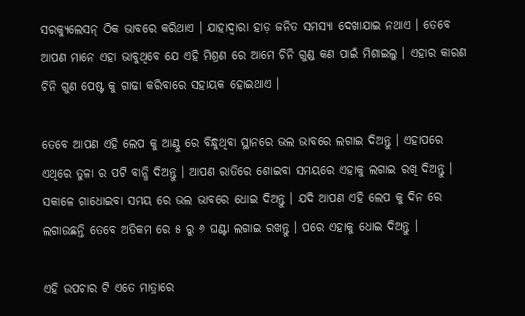ସରକ୍ୟୁଲେସନ୍ ଠିକ ଭାବରେ କରିଥାଏ । ଯାହାଦ୍ୱାରା ହାଡ଼ ଜନିତ ସମସ୍ୟା ଦେଖାଯାଇ ନଥାଏ । ତେବେ ଆପଣ ମାନେ ଏହା ଭାବୁଥିବେ ଯେ ଏହି ମିଶ୍ରଣ ରେ ଆମେ ଚିନି ଗୁଣ୍ଡ କଣ ପାଇଁ ମିଶାଇଲୁ । ଏହାର କାରଣ ଚିନି ଗୁଣ ପେଷ୍ଟ କୁ ଗାଢା କରିବାରେ ସହାୟକ ହୋଇଥାଏ ।

ତେବେ ଆପଣ ଏହି ଲେପ କୁ ଆଣ୍ଠୁ ରେ ବିନ୍ଧୁଥିବା ସ୍ଥାନରେ ଭଲ ଭାବରେ ଲଗାଇ ଦିଅନ୍ତୁ । ଏହାପରେ ଏଥିରେ ତୁଳା ର ପଟି ବାନ୍ଧି ଦିଅନ୍ତୁ । ଆପଣ ରାତିରେ ଶୋଇବା ସମୟରେ ଏହାକୁ ଲଗାଇ ରଖି ଦିଅନ୍ତୁ । ସକାଳେ ଗାଧୋଇବା ସମୟ ରେ ଭଲ ଭାବରେ ଧୋଇ ଦିଅନ୍ତୁ । ଯଦି ଆପଣ ଏହି ଲେପ କୁ ଦିନ ରେ ଲଗାଉଛନ୍ତି ତେବେ ଅତିକମ ରେ ୫ ରୁ ୬ ଘଣ୍ଟା ଲଗାଇ ରଖନ୍ତୁ । ପରେ ଏହାକୁ ଧୋଇ ଦିଅନ୍ତୁ ।

ଏହି ଉପଚାର ଟି ଏତେ ମାତ୍ରାରେ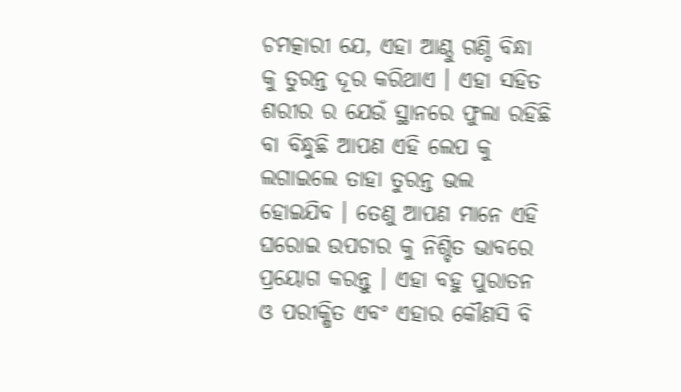ଚମତ୍କାରୀ ଯେ, ଏହା ଆଣ୍ଠୁ ଗଣ୍ଠି ବିନ୍ଧା କୁ ତୁରନ୍ତ ଦୂର କରିଥାଏ । ଏହା ସହିତ ଶରୀର ର ଯେଉଁ ସ୍ଥାନରେ ଫୁଲା ରହିଛି ବା ବିନ୍ଧୁଛି ଆପଣ ଏହି ଲେପ କୁ ଲଗାଇଲେ ତାହା ତୁରନ୍ତ ଭଲ ହୋଇଯିବ । ତେଣୁ ଆପଣ ମାନେ ଏହି ଘରୋଇ ଉପଚାର କୁ ନିଶ୍ଚିତ ଭାବରେ ପ୍ରୟୋଗ କରନ୍ତୁ । ଏହା ବହୁ ପୁରାତନ ଓ ପରୀକ୍ଷିତ ଏବଂ ଏହାର କୌଣସି ବି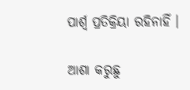ପାର୍ଶ୍ଵ ପ୍ରତିକ୍ରିୟା ରହିନାହିଁ ।

ଆଶା କରୁଛୁ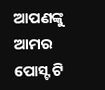ଆପଣଙ୍କୁ ଆମର ପୋସ୍ଟ ଟି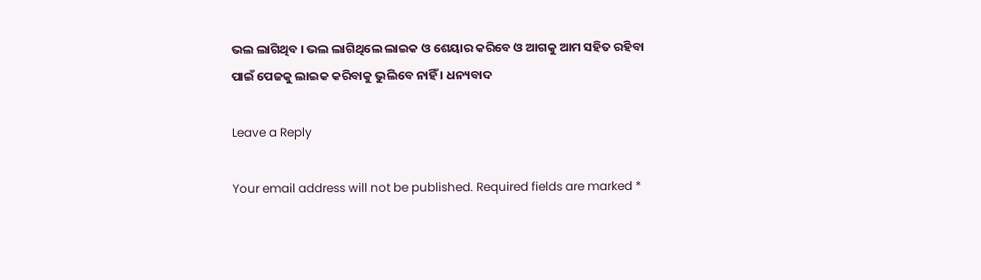ଭଲ ଲାଗିଥିବ । ଭଲ ଲାଗିଥିଲେ ଲାଇକ ଓ ଶେୟାର କରିବେ ଓ ଆଗକୁ ଆମ ସହିତ ରହିବା ପାଇଁ ପେଜକୁ ଲାଇକ କରିବାକୁ ଭୁଲିବେ ନାହିଁ । ଧନ୍ୟବାଦ

Leave a Reply

Your email address will not be published. Required fields are marked *